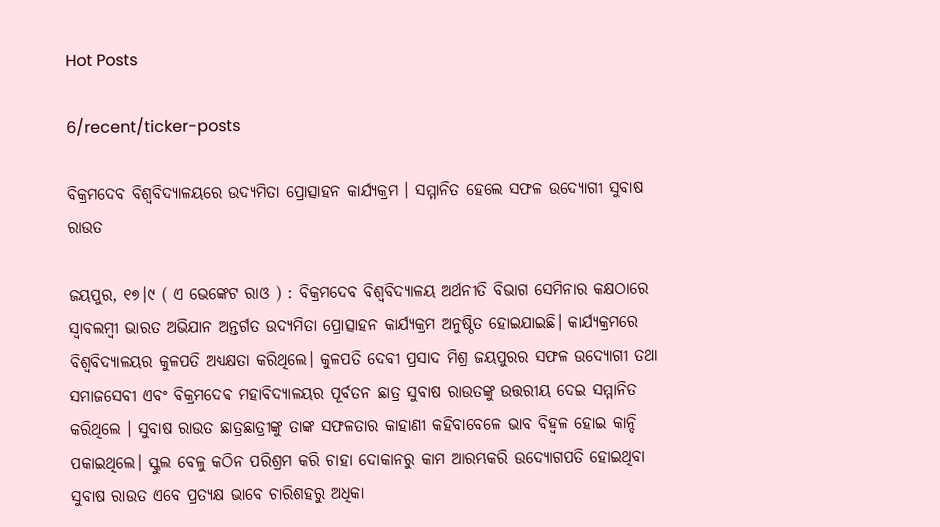Hot Posts

6/recent/ticker-posts

ବିକ୍ରମଦେବ ବିଶ୍ୱବିଦ୍ୟାଳୟରେ ଉଦ୍ୟମିତା ପ୍ରୋତ୍ସାହନ କାର୍ଯ୍ୟକ୍ରମ । ସମ୍ମାନିତ ହେଲେ ସଫଳ ଉଦ୍ୟୋଗୀ ସୁବାଷ ରାଉତ

ଜୟପୁର, ୧୭।୯ ( ଏ ଭେଙ୍କେଟ ରାଓ ) : ବିକ୍ରମଦେବ ବିଶ୍ୱବିଦ୍ୟାଳୟ ଅର୍ଥନୀତି ବିଭାଗ ସେମିନାର କକ୍ଷଠାରେ ସ୍ୱାବଲମ୍ବୀ ଭାରତ ଅଭିଯାନ ଅନ୍ତର୍ଗତ ଉଦ୍ୟମିତା ପ୍ରୋତ୍ସାହନ କାର୍ଯ୍ୟକ୍ରମ ଅନୁଷ୍ଠିତ ହୋଇଯାଇଛି। କାର୍ଯ୍ୟକ୍ରମରେ ବିଶ୍ୱବିଦ୍ୟାଳୟର କୁଳପତି ଅଧ୍ୟକ୍ଷତା କରିଥିଲେ। କୁଳପତି ଦେବୀ ପ୍ରସାଦ ମିଶ୍ର ଜୟପୁରର ସଫଳ ଉଦ୍ୟୋଗୀ ତଥା ସମାଜସେବୀ ଏବଂ ବିକ୍ରମଦେଵ ମହାବିଦ୍ୟାଳୟର ପୂର୍ବତନ ଛାତ୍ର ସୁବାଷ ରାଉତଙ୍କୁ ଉତ୍ତରୀୟ ଦେଇ ସମ୍ମାନିତ କରିଥିଲେ । ସୁବାଷ ରାଉତ ଛାତ୍ରଛାତ୍ରୀଙ୍କୁ ତାଙ୍କ ସଫଳତାର କାହାଣୀ କହିବାବେଳେ ଭାବ ବିହ୍ଵଳ ହୋଇ କାନ୍ଦି ପକାଇଥିଲେ। ସ୍କୁଲ ବେଳୁ କଠିନ ପରିଶ୍ରମ କରି ଚାହା ଦୋକାନରୁ କାମ ଆରମ୍ଭକରି ଉଦ୍ୟୋଗପତି ହୋଇଥିବା ସୁବାଷ ରାଉତ ଏବେ ପ୍ରତ୍ୟକ୍ଷ ଭାବେ ଚାରିଶହରୁ ଅଧିକା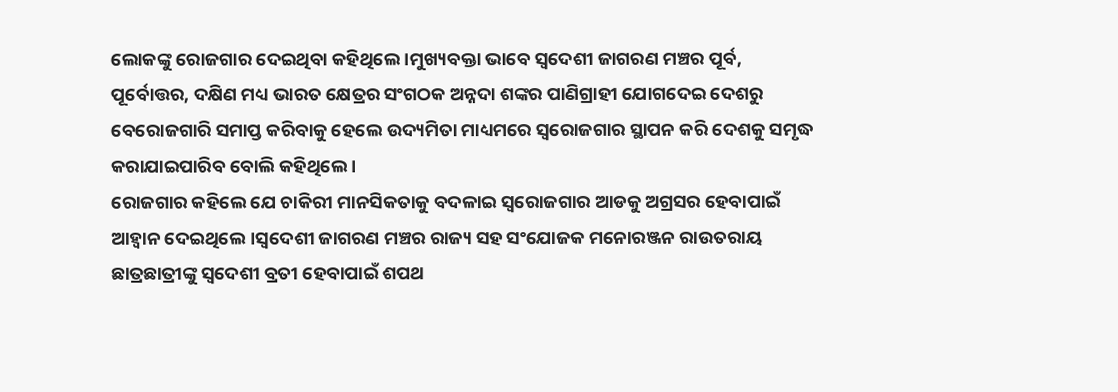ଲୋକଙ୍କୁ ରୋଜଗାର ଦେଇଥିବା କହିଥିଲେ ।ମୁଖ୍ୟବକ୍ତା ଭାବେ ସ୍ବଦେଶୀ ଜାଗରଣ ମଞ୍ଚର ପୂର୍ବ, ପୂର୍ବୋତ୍ତର, ଦକ୍ଷିଣ ମଧ୍ୟ ଭାରତ କ୍ଷେତ୍ରର ସଂଗଠକ ଅନ୍ନଦା ଶଙ୍କର ପାଣିଗ୍ରାହୀ ଯୋଗଦେଇ ଦେଶରୁ ବେରୋଜଗାରି ସମାପ୍ତ କରିବାକୁ ହେଲେ ଉଦ୍ୟମିତା ମାଧ୍ୟମରେ ସ୍ଵରୋଜଗାର ସ୍ଥାପନ କରି ଦେଶକୁ ସମୃଦ୍ଧ କରାଯାଇପାରିବ ବୋଲି କହିଥିଲେ ।
ରୋଜଗାର କହିଲେ ଯେ ଚାକିରୀ ମାନସିକତାକୁ ବଦଳାଇ ସ୍ଵରୋଜଗାର ଆଡକୁ ଅଗ୍ରସର ହେବାପାଇଁ ଆହ୍ୱାନ ଦେଇଥିଲେ।ସ୍ବଦେଶୀ ଜାଗରଣ ମଞ୍ଚର ରାଜ୍ୟ ସହ ସଂଯୋଜକ ମନୋରଞ୍ଜନ ରାଉତରାୟ ଛାତ୍ରଛାତ୍ରୀଙ୍କୁ ସ୍ବଦେଶୀ ବ୍ରତୀ ହେବାପାଇଁ ଶପଥ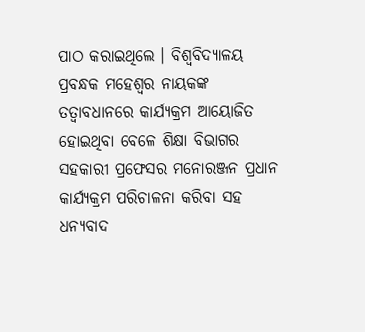ପାଠ କରାଇଥିଲେ । ବିଶ୍ୱବିଦ୍ୟାଳୟ ପ୍ରବନ୍ଧକ ମହେଶ୍ୱର ନାୟକଙ୍କ ତତ୍ୱାବଧାନରେ କାର୍ଯ୍ୟକ୍ରମ ଆୟୋଜିତ ହୋଇଥିବା ବେଳେ ଶିକ୍ଷା ବିଭାଗର ସହକାରୀ ପ୍ରଫେସର ମନୋରଞ୍ଜନ ପ୍ରଧାନ କାର୍ଯ୍ୟକ୍ରମ ପରିଚାଳନା କରିବା ସହ ଧନ୍ୟବାଦ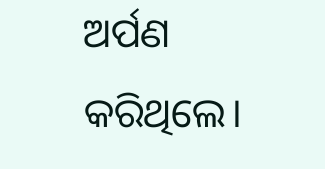ଅର୍ପଣ କରିଥିଲେ।